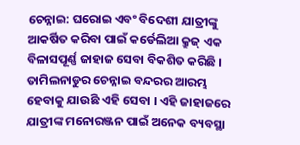ଚେନ୍ନାଇ: ଘରୋଇ ଏବଂ ବିଦେଶୀ ଯାତ୍ରୀଙ୍କୁ ଆକର୍ଷିତ କରିବା ପାଇଁ କର୍ଡେଲିଆ କ୍ରୁଜ୍ ଏକ ବିଳାସପୂର୍ଣ୍ଣ ଜାହାଜ ସେବା ବିକଶିତ କରିଛି । ତାମିଲନାଡୁର ଚେନ୍ନାଇ ବନ୍ଦରର ଆରମ୍ଭ ହେବାକୁ ଯାଉଛି ଏହି ସେବା । ଏହି ଜାହାଜରେ ଯାତ୍ରୀଙ୍କ ମନୋରଞ୍ଜନ ପାଇଁ ଅନେକ ବ୍ୟବସ୍ଥା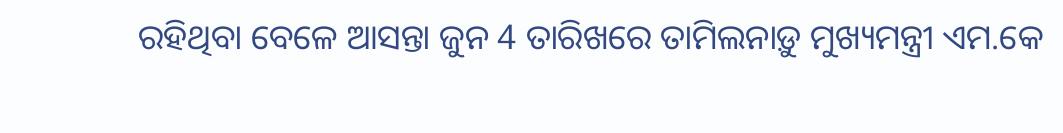ରହିଥିବା ବେଳେ ଆସନ୍ତା ଜୁନ 4 ତାରିଖରେ ତାମିଲନାଡ଼ୁ ମୁଖ୍ୟମନ୍ତ୍ରୀ ଏମ.କେ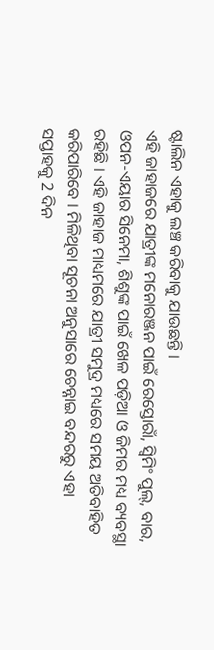ଷ୍ଟାଲିନ ଏହାକୁ ଲଞ୍ଚ କରିବାକୁ ଯାଉଛନ୍ତି ।
ଏହି ଜାହାଜରେ ଯାତ୍ରୀଙ୍କ ମନୋରଞ୍ଜନ ପାଇଁ ରେସ୍ତୋରାଁ, ସ୍ବିମିଂ ପୁଲ୍, ବାର, ଓପନ-ଏୟାର ସିନେମା, ଶିଶୁଙ୍କ ପାଇଁ ଖେଳ ପଡ଼ିଆ ଓ ଜିମର ମଧ୍ୟ ବ୍ୟବସ୍ଥା ରହିଛି । ଏହି ଜାହାଜ ମାଧ୍ୟମରେ ଯାତ୍ରୀ ସମୁଦ୍ର ମଧ୍ୟରେ ସମୟ ଅତିବାହିତ କରିପାରିବେ । ମିଳିଥିବା ସୂଚନା ଅନୁସାରେ ଚେନ୍ନାଇ ବନ୍ଦରରୁ ଏହା ସପ୍ତାହକୁ 2 ଦିନ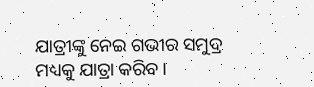ଯାତ୍ରୀଙ୍କୁ ନେଇ ଗଭୀର ସମୁଦ୍ର ମଧ୍ୟକୁ ଯାତ୍ରା କରିବ।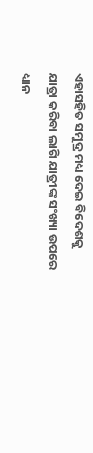ଏହାସହିତ ସମୁଦ୍ର ମଧ୍ୟ ଦେଇ ବିଦେଶକୁ ଯାତ୍ରା କରିବା ଲାଗି ଯାତ୍ରୀଙ୍କ ସଂଖ୍ୟା ଉପରେ ଧ୍ୟାନ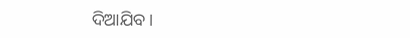ଦିଆଯିବ।